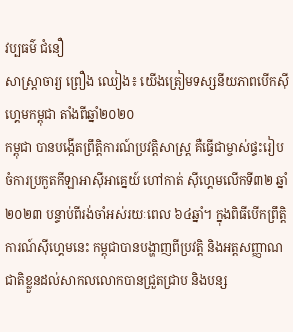វប្បធម៌ ជំនឿ
សាស្ត្រាចារ្យ ព្រឿង ឈៀង៖ យើងត្រៀមទស្សនីយភាពបើកស៊ីហ្គេមកម្ពុជា តាំងពីឆ្នាំ២០២០
កម្ពុជា បានបង្កើតព្រឹត្តិការណ៍ប្រវត្តិសាស្ត្រ គឺធ្វើជាម្ចាស់ផ្ទះរៀបចំការប្រកួតកីឡាអាស៊ីអាគ្នេយ៍ ហៅកាត់ ស៊ីហ្គេមលើកទី៣២ ឆ្នាំ២០២៣ បន្ទាប់ពីរង់ចាំអស់រយៈពេល ៦៤ឆ្នាំ។ ក្នុងពិធីបើកព្រឹត្តិការណ៍ស៊ីហ្គេមនេះ កម្ពុជាបានបង្ហាញពីប្រវត្តិ និងអត្តសញ្ញាណជាតិខ្លួនដល់សាកលលោកបានជ្រួតជ្រាប និងបន្ស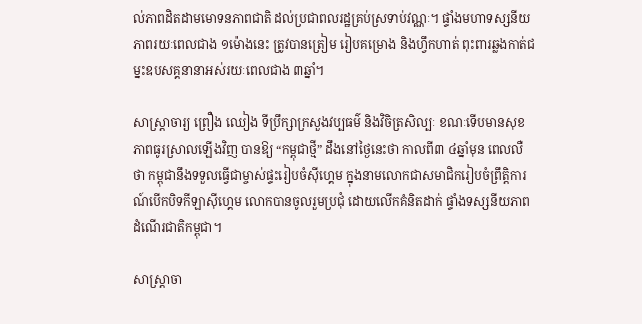ល់ភាពដិតដាមមោទនភាពជាតិ ដល់ប្រជាពលរដ្ឋគ្រប់ស្រទាប់វណ្ណៈ។ ផ្ទាំងមហាទស្សនីយភាពរយៈពេលជាង ១ម៉ោងនេះ ត្រូវបានត្រៀម រៀបគម្រោង និងហ្វឹកហាត់ ពុះពារឆ្លងកាត់ជម្នះឧបសគ្គនានាអស់រយៈពេលជាង ៣ឆ្នាំ។

សាស្រ្តាចារ្យ ព្រឿង ឈៀង ទីប្រឹក្សាក្រសួងវប្បធម៌ និងវិចិត្រសិល្បៈ ខណៈទើបមានសុខភាពធូរស្រាលឡើងវិញ បានឱ្យ “កម្ពុជាថ្មី” ដឹងនៅថ្ងៃនេះថា កាលពី៣ ៤ឆ្នាំមុន ពេលលឺថា កម្ពុជានឹងទទួលធ្វើជាម្ចាស់ផ្ទះរៀបចំស៊ីហ្គេម ក្នុងនាមលោកជាសមាជិករៀបចំព្រឹត្តិការណ៍បើកបិទកីឡាស៊ីហ្គេម លោកបានចូលរួមប្រជុំ ដោយលើកគំនិតដាក់ ផ្ទាំងទស្សនីយភាពដំណើរជាតិកម្ពុជា។

សាស្ត្រាចា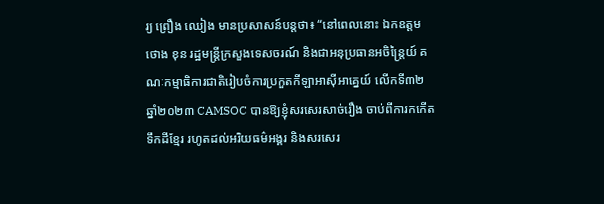រ្យ ព្រឿង ឈៀង មានប្រសាសន៍បន្តថា៖ “នៅពេលនោះ ឯកឧត្ដម ថោង ខុន រដ្ឋមន្ត្រីក្រសួងទេសចរណ៍ និងជាអនុប្រធានអចិន្ត្រៃយ៍ គណៈកម្មាធិការជាតិរៀបចំការប្រកួតកីឡាអាស៊ីអាគ្នេយ៍ លើកទី៣២ ឆ្នាំ២០២៣ CAMSOC បានឱ្យខ្ញុំសរសេរសាច់រឿង ចាប់ពីការកកើតទឹកដីខ្មែរ រហូតដល់អរិយធម៌អង្គរ និងសរសេរ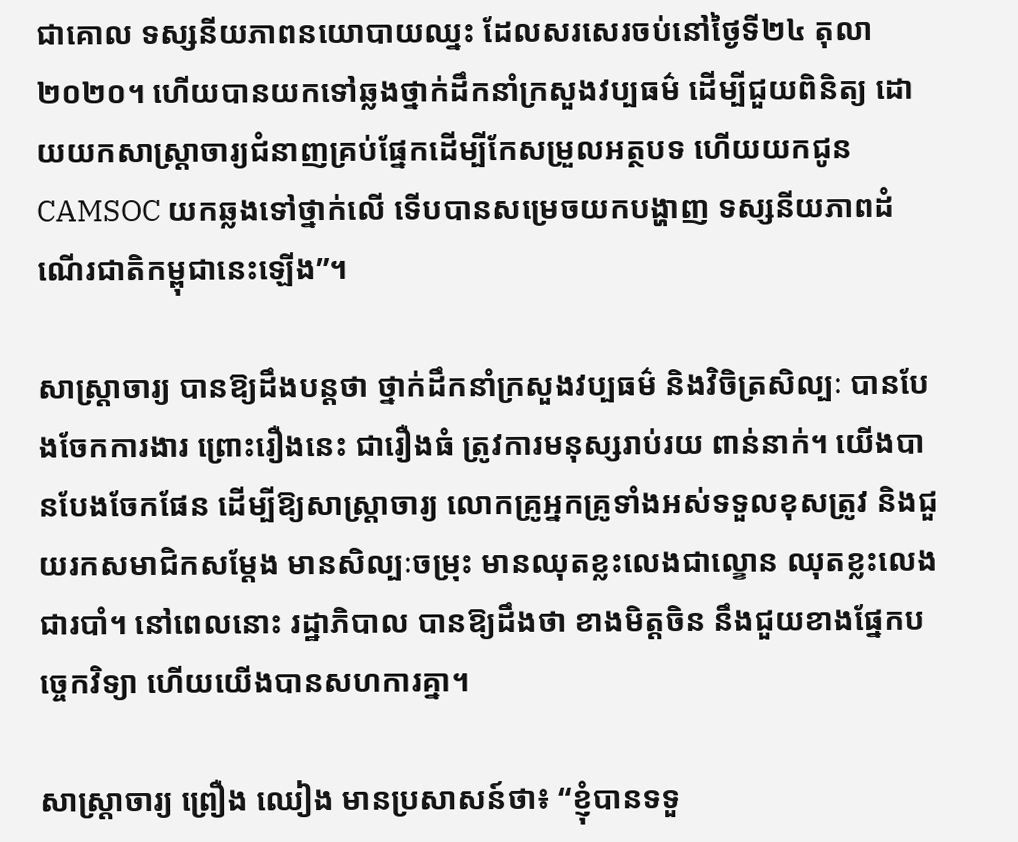ជាគោល ទស្សនីយភាពនយោបាយឈ្នះ ដែលសរសេរចប់នៅថ្ងៃទី២៤ តុលា ២០២០។ ហើយបានយកទៅឆ្លងថ្នាក់ដឹកនាំក្រសួងវប្បធម៌ ដើម្បីជួយពិនិត្យ ដោយយកសាស្ត្រាចារ្យជំនាញគ្រប់ផ្នែកដើម្បីកែសម្រួលអត្ថបទ ហើយយកជូន CAMSOC យកឆ្លងទៅថ្នាក់លើ ទើបបានសម្រេចយកបង្ហាញ ទស្សនីយភាពដំណើរជាតិកម្ពុជានេះឡើង”។

សាស្ត្រាចារ្យ បានឱ្យដឹងបន្តថា ថ្នាក់ដឹកនាំក្រសួងវប្បធម៌ និងវិចិត្រសិល្បៈ បានបែងចែកការងារ ព្រោះរឿងនេះ ជារឿងធំ ត្រូវការមនុស្សរាប់រយ ពាន់នាក់។ យើងបានបែងចែកផែន ដើម្បីឱ្យសាស្ត្រាចារ្យ លោកគ្រូអ្នកគ្រូទាំងអស់ទទួលខុសត្រូវ និងជួយរកសមាជិកសម្ដែង មានសិល្បៈចម្រុះ មានឈុតខ្លះលេងជាល្ខោន ឈុតខ្លះលេងជារបាំ។ នៅពេលនោះ រដ្ឋាភិបាល បានឱ្យដឹងថា ខាងមិត្តចិន នឹងជួយខាងផ្នែកបច្ចេកវិទ្យា ហើយយើងបានសហការគ្នា។

សាស្ត្រាចារ្យ ព្រឿង ឈៀង មានប្រសាសន៍ថា៖ “ខ្ញុំបានទទួ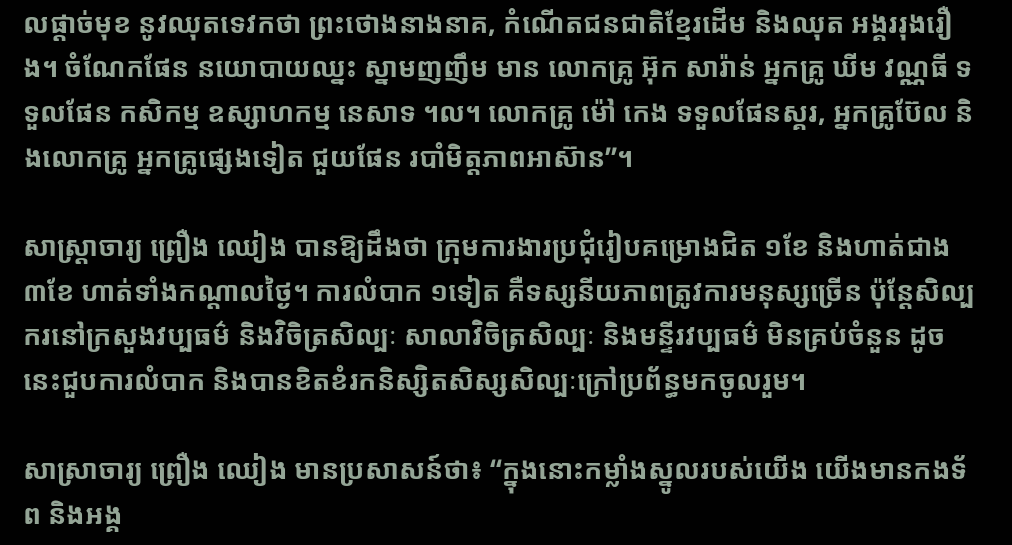លផ្ដាច់មុខ នូវឈុតទេវកថា ព្រះថោងនាងនាគ, កំណើតជនជាតិខ្មែរដើម និងឈុត អង្គររុងរឿង។ ចំណែកផែន នយោបាយឈ្នះ ស្នាមញញឹម មាន លោកគ្រូ អ៊ុក សារ៉ាន់ អ្នកគ្រូ ឃីម វណ្ណធី ទទួលផែន កសិកម្ម ឧស្សាហកម្ម នេសាទ ។ល។ លោកគ្រូ ម៉ៅ កេង ទទួលផែនស្គរ, អ្នកគ្រូប៊ែល និងលោកគ្រូ អ្នកគ្រូផ្សេងទៀត ជួយផែន របាំមិត្តភាពអាស៊ាន”។

សាស្ត្រាចារ្យ ព្រឿង ឈៀង បានឱ្យដឹងថា ក្រុមការងារប្រជុំរៀបគម្រោងជិត ១ខែ និងហាត់ជាង ៣ខែ ហាត់ទាំងកណ្ដាលថ្ងៃ។ ការលំបាក ១ទៀត គឺទស្សនីយភាពត្រូវការមនុស្សច្រើន ប៉ុន្តែសិល្បករនៅក្រសួងវប្បធម៌ និងវិចិត្រសិល្បៈ សាលាវិចិត្រសិល្បៈ និងមន្ទីរវប្បធម៌ មិនគ្រប់ចំនួន ដូចនេះជួបការលំបាក និងបានខិតខំរកនិស្សិតសិស្សសិល្បៈក្រៅប្រព័ន្ធមកចូលរួម។

សាស្រាចារ្យ ព្រឿង ឈៀង មានប្រសាសន៍ថា៖ “ក្នុងនោះកម្លាំងស្នូលរបស់យើង យើងមានកងទ័ព និងអង្គ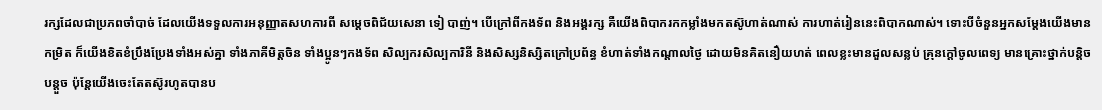រក្សដែលជាប្រភពចាំបាច់ ដែលយើងទទួលការអនុញ្ញាតសហការពី សម្ដេចពិជ័យសេនា ទៀ បាញ់។ បើក្រៅពីកងទ័ព និងអង្គរក្ស គឺយើងពិបាករកកម្លាំងមកតស៊ូហាត់ណាស់ ការហាត់រៀននេះពិបាកណាស់។ ទោះបីចំនួនអ្នកសម្ដែងយើងមានកម្រិត ក៏យើងខិតខំប្រឹងប្រែងទាំងអស់គ្នា ទាំងភាគីមិត្តចិន ទាំងប្អូនៗកងទ័ព សិល្បករសិល្បការិនី និងសិស្សនិស្សិតក្រៅប្រព័ន្ធ ខំហាត់ទាំងកណ្ដាលថ្ងៃ ដោយមិនគិតនឿយហត់ ពេលខ្លះមានដួលសន្លប់ គ្រុនក្ដៅចូលពេទ្យ មានគ្រោះថ្នាក់បន្តិចបន្តួច ប៉ុន្តែយើងចេះតែតស៊ូរហូតបានប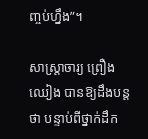ញ្ចប់ហ្នឹង”។

សាស្ត្រាចារ្យ ព្រឿង ឈៀង បានឱ្យដឹងបន្តថា បន្ទាប់ពីថ្នាក់ដឹក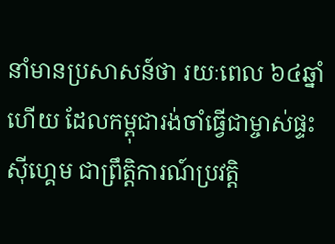នាំមានប្រសាសន៍ថា រយៈពេល ៦៤ឆ្នាំហើយ ដែលកម្ពុជារង់ចាំធ្វើជាម្ចាស់ផ្ទះស៊ីហ្គេម ជាព្រឹត្តិការណ៍ប្រវត្តិ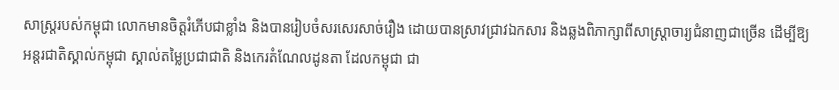សាស្ត្ររបស់កម្ពុជា លោកមានចិត្តរំភើបជាខ្លាំង និងបានរៀបចំសរសេរសាច់រឿង ដោយបានស្រាវជ្រាវឯកសារ និងឆ្លងពិភាក្សាពីសាស្ត្រាចារ្យជំនាញជាច្រើន ដើម្បីឱ្យអន្តរជាតិស្គាល់កម្ពុជា ស្គាល់តម្លៃប្រជាជាតិ និងកេរតំណែលដូនតា ដែលកម្ពុជា ជា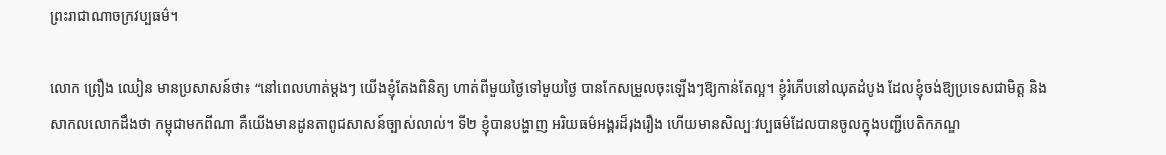ព្រះរាជាណាចក្រវប្បធម៌។

លោក ព្រឿង ឈៀន មានប្រសាសន៍ថា៖ “នៅពេលហាត់ម្ដងៗ យើងខ្ញុំតែងពិនិត្យ ហាត់ពីមួយថ្ងៃទៅមួយថ្ងៃ បានកែសម្រួលចុះឡើងៗឱ្យកាន់តែល្អ។ ខ្ញុំរំភើបនៅឈុតដំបូង ដែលខ្ញុំចង់ឱ្យប្រទេសជាមិត្ត និងសាកលលោកដឹងថា កម្ពុជាមកពីណា គឺយើងមានដូនតាពូជសាសន៍ច្បាស់លាល់។ ទី២ ខ្ញុំបានបង្ហាញ អរិយធម៌អង្គរដ៏រុងរឿង ហើយមានសិល្បៈវប្បធម៌ដែលបានចូលក្នុងបញ្ជីបេតិកភណ្ឌ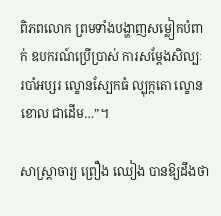ពិភពលោក ព្រមទាំងបង្ហាញសម្លៀកបំពាក់ ឧបករណ៍ប្រើប្រាស់ ការសម្ដែងសិល្បៈ របាំអប្សរ ល្ខោនស្បែកធំ ល្បុក្កតោ ល្ខោនខោល ជាដើម…”។

សាស្ត្រាចារ្យ ព្រឿង ឈៀង បានឱ្យដឹងថា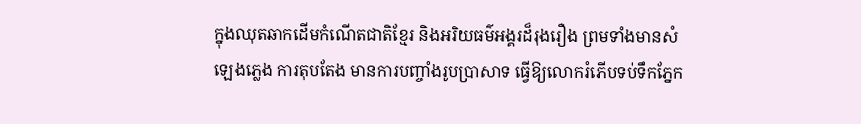ក្នុងឈុតឆាកដើមកំណើតជាតិខ្មែរ និងអរិយធម៌អង្គរដ៏រុងរឿង ព្រមទាំងមានសំឡេងភ្លេង ការតុបតែង មានការបញ្ចាំងរូបប្រាសាទ ធ្វើឱ្យលោករំភើបទប់ទឹកភ្នែក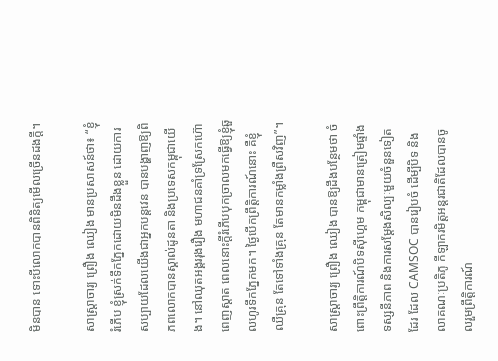មិនបាន ទោះបីលោកបានពិនិត្យមើលច្រើនដងក្ដី។

សាស្ត្រាចារ្យ ព្រឿង ឈៀង មានប្រសាសន៍ថា៖ “ខ្ញុំរំភើប ខ្ញុំស្រក់ទឹកភ្នែកដោយមិនដឹងខ្លួន ដោយការសប្បាយដែលយើងជាអ្នកបន្តវេន បានបង្ហាញឱ្យពិភពលោកបានស្គាល់ដូនតា និងប្រទេសកម្ពុជាយើង។ នៅឈុតអង្គររុងរឿង មហាជនគាំទ្រស្រែកហ៊ោពេញស្តាត ពេលនោះក្ដីរំភើបបុកច្រាលមកធ្វើឱ្យខ្ញុំឆួលហូរទឹកភ្នែកមក។ ថ្ងៃបើកព្រឹត្តិការណ៍នោះ គឺខ្ញុំឈឺគ្រុន តែទៅទាំងគ្រុន តែមានកម្លាំងព្រឺសវិញ”។

សាស្ត្រាចារ្យ ព្រឿង ឈៀង បានឱ្យដឹងបន្ថែមថា ចំពោះព្រឹត្តិការណ៍បិទស៊ីហ្គេម កម្ពុជាមានត្រៀមផ្ទាំងទស្សនីភាព និងការសម្ដែងសិល្បៈមួយចំនួនទៀតដែរ ដែល CAMSOC បានរៀបចំ ដើម្បីបិទ និងលាគណៈប្រតិភូ កីឡាករមិត្តអន្តរជាតិដែលបានចូលរួមព្រឹត្តិការណ៍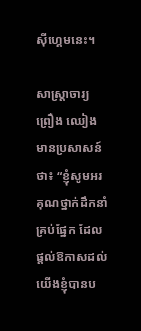ស៊ីហ្គេមនេះ។

សាស្ត្រាចារ្យ ព្រឿង ឈៀង មានប្រសាសន៍ថា៖ “ខ្ញុំសូមអរគុណថ្នាក់ដឹកនាំគ្រប់ផ្នែក ដែលផ្ដល់ឱកាសដល់យើងខ្ញុំបានប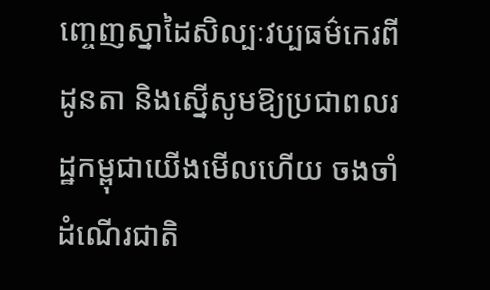ញ្ចេញស្នាដៃសិល្បៈវប្បធម៌កេរពីដូនតា និងស្នើសូមឱ្យប្រជាពលរដ្ឋកម្ពុជាយើងមើលហើយ ចងចាំដំណើរជាតិ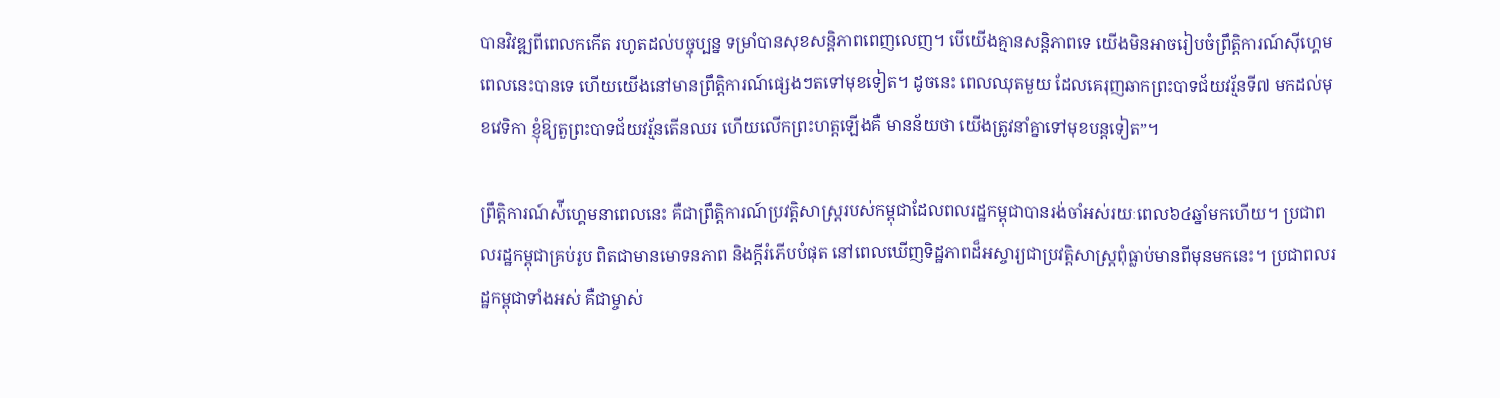បានវិវឌ្ឍពីពេលកកើត រហូតដល់បច្ចុប្បន្ន ទម្រាំបានសុខសន្តិភាពពេញលេញ។ បើយើងគ្មានសន្តិភាពទេ យើងមិនអាចរៀបចំព្រឹត្តិការណ៍ស៊ីហ្គេមពេលនេះបានទេ ហើយយើងនៅមានព្រឹត្តិការណ៍ផ្សេងៗតទៅមុខទៀត។ ដូចនេះ ពេលឈុតមួយ ដែលគេរុញឆាកព្រះបាទជ័យវរ្ម័នទី៧ មកដល់មុខវេទិកា ខ្ញុំឱ្យតួព្រះបាទជ័យវរ្ម័នតើនឈរ ហើយលើកព្រះហត្តឡើងគឺ មានន័យថា យើងត្រូវនាំគ្នាទៅមុខបន្តទៀត”។

ព្រឹត្តិការណ៍ស៉ីហ្គេមនាពេលនេះ គឺជាព្រឹត្តិការណ៍ប្រវត្តិសាស្ត្ររបស់កម្ពុជាដែលពលរដ្ឋកម្ពុជាបានរង់ចាំអស់រយៈពេល៦៤ឆ្នាំមកហើយ។ ប្រជាពលរដ្ឋកម្ពុជាគ្រប់រូប ពិតជាមានមោទនភាព និងក្ដីរំភើបបំផុត នៅពេលឃើញទិដ្ឋភាពដ៏អស្ចារ្យជាប្រវត្តិសាស្ត្រពុំធ្លាប់មានពីមុនមកនេះ។ ប្រជាពលរដ្ឋកម្ពុជាទាំងអស់ គឺជាម្ចាស់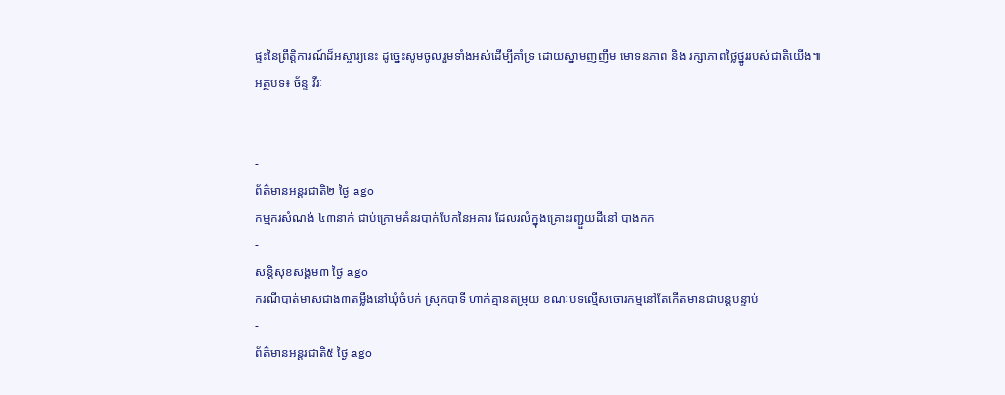ផ្ទះនៃព្រឹត្តិការណ៍ដ៏អស្ចារ្យនេះ ដូច្នេះសូមចូលរួមទាំងអស់ដើម្បីគាំទ្រ ដោយស្នាមញញឹម មោទនភាព និង រក្សាភាពថ្លៃថ្នូររបស់ជាតិយើង៕
អត្ថបទ៖ ច័ន្ទ វីរៈ


-
ព័ត៌មានអន្ដរជាតិ២ ថ្ងៃ ago
កម្មករសំណង់ ៤៣នាក់ ជាប់ក្រោមគំនរបាក់បែកនៃអគារ ដែលរលំក្នុងគ្រោះរញ្ជួយដីនៅ បាងកក
-
សន្តិសុខសង្គម៣ ថ្ងៃ ago
ករណីបាត់មាសជាង៣តម្លឹងនៅឃុំចំបក់ ស្រុកបាទី ហាក់គ្មានតម្រុយ ខណៈបទល្មើសចោរកម្មនៅតែកើតមានជាបន្តបន្ទាប់
-
ព័ត៌មានអន្ដរជាតិ៥ ថ្ងៃ ago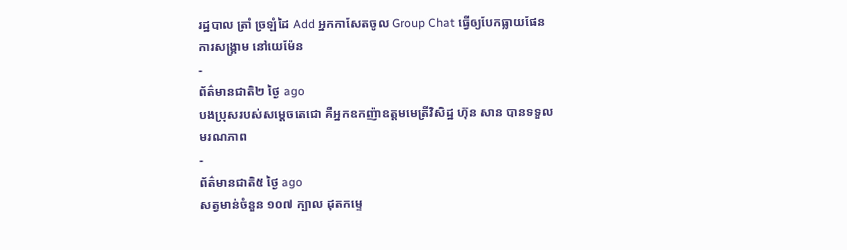រដ្ឋបាល ត្រាំ ច្រឡំដៃ Add អ្នកកាសែតចូល Group Chat ធ្វើឲ្យបែកធ្លាយផែនការសង្គ្រាម នៅយេម៉ែន
-
ព័ត៌មានជាតិ២ ថ្ងៃ ago
បងប្រុសរបស់សម្ដេចតេជោ គឺអ្នកឧកញ៉ាឧត្តមមេត្រីវិសិដ្ឋ ហ៊ុន សាន បានទទួលមរណភាព
-
ព័ត៌មានជាតិ៥ ថ្ងៃ ago
សត្វមាន់ចំនួន ១០៧ ក្បាល ដុតកម្ទេ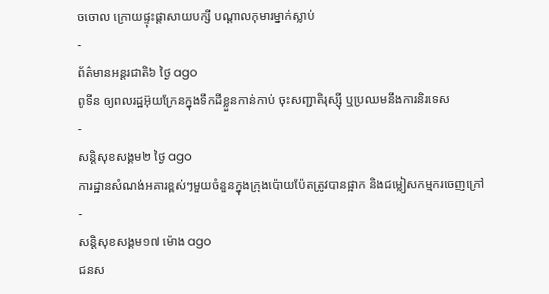ចចោល ក្រោយផ្ទុះផ្ដាសាយបក្សី បណ្តាលកុមារម្នាក់ស្លាប់
-
ព័ត៌មានអន្ដរជាតិ៦ ថ្ងៃ ago
ពូទីន ឲ្យពលរដ្ឋអ៊ុយក្រែនក្នុងទឹកដីខ្លួនកាន់កាប់ ចុះសញ្ជាតិរុស្ស៊ី ឬប្រឈមនឹងការនិរទេស
-
សន្តិសុខសង្គម២ ថ្ងៃ ago
ការដ្ឋានសំណង់អគារខ្ពស់ៗមួយចំនួនក្នុងក្រុងប៉ោយប៉ែតត្រូវបានផ្អាក និងជម្លៀសកម្មករចេញក្រៅ
-
សន្តិសុខសង្គម១៧ ម៉ោង ago
ជនស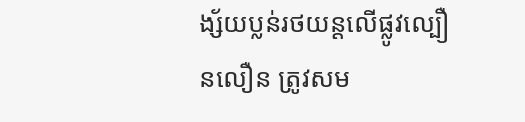ង្ស័យប្លន់រថយន្តលើផ្លូវល្បឿនលឿន ត្រូវសម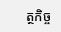ត្ថកិច្ច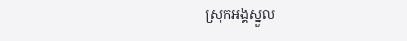ស្រុកអង្គស្នួល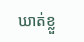ឃាត់ខ្លួ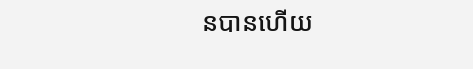នបានហើយ